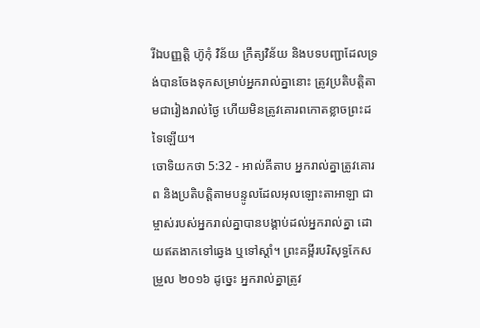រីឯបញ្ញត្តិ ហ៊ូកុំ វិន័យ ក្រឹត្យវិន័យ និងបទបញ្ជាដែលទ្រង់បានចែងទុកសម្រាប់អ្នករាល់គ្នានោះ ត្រូវប្រតិបត្តិតាមជារៀងរាល់ថ្ងៃ ហើយមិនត្រូវគោរពកោតខ្លាចព្រះដទៃឡើយ។
ចោទិយកថា 5:32 - អាល់គីតាប អ្នករាល់គ្នាត្រូវគោរព និងប្រតិបត្តិតាមបន្ទូលដែលអុលឡោះតាអាឡា ជាម្ចាស់របស់អ្នករាល់គ្នាបានបង្គាប់ដល់អ្នករាល់គ្នា ដោយឥតងាកទៅឆ្វេង ឬទៅស្តាំ។ ព្រះគម្ពីរបរិសុទ្ធកែសម្រួល ២០១៦ ដូច្នេះ អ្នករាល់គ្នាត្រូវ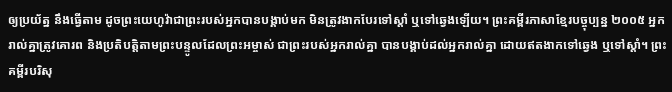ឲ្យប្រយ័ត្ន នឹងធ្វើតាម ដូចព្រះយេហូវ៉ាជាព្រះរបស់អ្នកបានបង្គាប់មក មិនត្រូវងាកបែរទៅស្តាំ ឬទៅឆ្វេងឡើយ។ ព្រះគម្ពីរភាសាខ្មែរបច្ចុប្បន្ន ២០០៥ អ្នករាល់គ្នាត្រូវគោរព និងប្រតិបត្តិតាមព្រះបន្ទូលដែលព្រះអម្ចាស់ ជាព្រះរបស់អ្នករាល់គ្នា បានបង្គាប់ដល់អ្នករាល់គ្នា ដោយឥតងាកទៅឆ្វេង ឬទៅស្ដាំ។ ព្រះគម្ពីរបរិសុ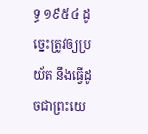ទ្ធ ១៩៥៤ ដូច្នេះត្រូវឲ្យប្រយ័ត នឹងធ្វើដូចជាព្រះយេ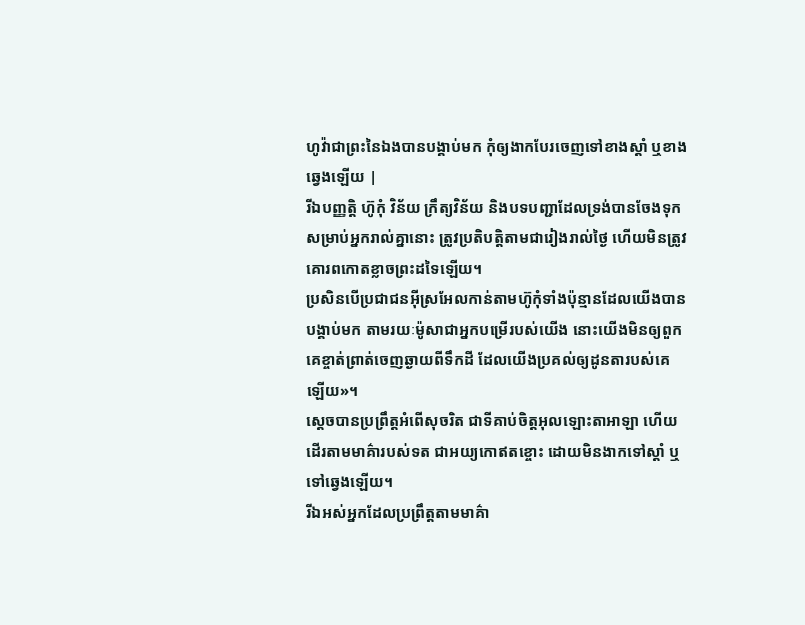ហូវ៉ាជាព្រះនៃឯងបានបង្គាប់មក កុំឲ្យងាកបែរចេញទៅខាងស្តាំ ឬខាងឆ្វេងឡើយ |
រីឯបញ្ញត្តិ ហ៊ូកុំ វិន័យ ក្រឹត្យវិន័យ និងបទបញ្ជាដែលទ្រង់បានចែងទុកសម្រាប់អ្នករាល់គ្នានោះ ត្រូវប្រតិបត្តិតាមជារៀងរាល់ថ្ងៃ ហើយមិនត្រូវគោរពកោតខ្លាចព្រះដទៃឡើយ។
ប្រសិនបើប្រជាជនអ៊ីស្រអែលកាន់តាមហ៊ូកុំទាំងប៉ុន្មានដែលយើងបានបង្គាប់មក តាមរយៈម៉ូសាជាអ្នកបម្រើរបស់យើង នោះយើងមិនឲ្យពួកគេខ្ចាត់ព្រាត់ចេញឆ្ងាយពីទឹកដី ដែលយើងប្រគល់ឲ្យដូនតារបស់គេឡើយ»។
ស្តេចបានប្រព្រឹត្តអំពើសុចរិត ជាទីគាប់ចិត្តអុលឡោះតាអាឡា ហើយដើរតាមមាគ៌ារបស់ទត ជាអយ្យកោឥតខ្ចោះ ដោយមិនងាកទៅស្តាំ ឬទៅឆ្វេងឡើយ។
រីឯអស់អ្នកដែលប្រព្រឹត្តតាមមាគ៌ា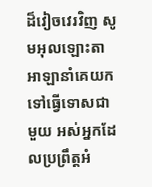ដ៏វៀចវេរវិញ សូមអុលឡោះតាអាឡានាំគេយកទៅធ្វើទោសជាមួយ អស់អ្នកដែលប្រព្រឹត្តអំ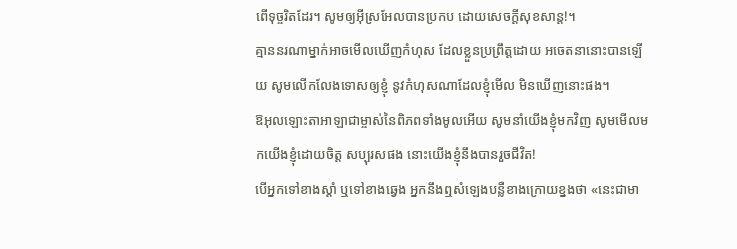ពើទុច្ចរិតដែរ។ សូមឲ្យអ៊ីស្រអែលបានប្រកប ដោយសេចក្ដីសុខសាន្ត!។
គ្មាននរណាម្នាក់អាចមើលឃើញកំហុស ដែលខ្លួនប្រព្រឹត្តដោយ អចេតនានោះបានឡើយ សូមលើកលែងទោសឲ្យខ្ញុំ នូវកំហុសណាដែលខ្ញុំមើល មិនឃើញនោះផង។
ឱអុលឡោះតាអាឡាជាម្ចាស់នៃពិភពទាំងមូលអើយ សូមនាំយើងខ្ញុំមកវិញ សូមមើលមកយើងខ្ញុំដោយចិត្ត សប្បុរសផង នោះយើងខ្ញុំនឹងបានរួចជីវិត!
បើអ្នកទៅខាងស្ដាំ ឬទៅខាងឆ្វេង អ្នកនឹងឮសំឡេងបន្លឺខាងក្រោយខ្នងថា «នេះជាមា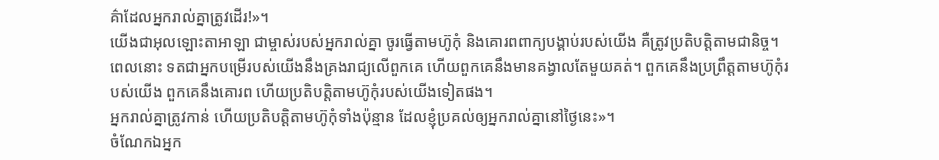គ៌ាដែលអ្នករាល់គ្នាត្រូវដើរ!»។
យើងជាអុលឡោះតាអាឡា ជាម្ចាស់របស់អ្នករាល់គ្នា ចូរធ្វើតាមហ៊ូកុំ និងគោរពពាក្យបង្គាប់របស់យើង គឺត្រូវប្រតិបត្តិតាមជានិច្ច។
ពេលនោះ ទតជាអ្នកបម្រើរបស់យើងនឹងគ្រងរាជ្យលើពួកគេ ហើយពួកគេនឹងមានគង្វាលតែមួយគត់។ ពួកគេនឹងប្រព្រឹត្តតាមហ៊ូកុំរបស់យើង ពួកគេនឹងគោរព ហើយប្រតិបត្តិតាមហ៊ូកុំរបស់យើងទៀតផង។
អ្នករាល់គ្នាត្រូវកាន់ ហើយប្រតិបត្តិតាមហ៊ូកុំទាំងប៉ុន្មាន ដែលខ្ញុំប្រគល់ឲ្យអ្នករាល់គ្នានៅថ្ងៃនេះ»។
ចំណែកឯអ្នក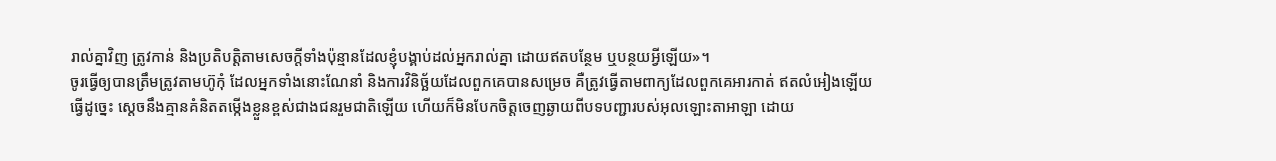រាល់គ្នាវិញ ត្រូវកាន់ និងប្រតិបត្តិតាមសេចក្តីទាំងប៉ុន្មានដែលខ្ញុំបង្គាប់ដល់អ្នករាល់គ្នា ដោយឥតបន្ថែម ឬបន្ថយអ្វីឡើយ»។
ចូរធ្វើឲ្យបានត្រឹមត្រូវតាមហ៊ូកុំ ដែលអ្នកទាំងនោះណែនាំ និងការវិនិច្ឆ័យដែលពួកគេបានសម្រេច គឺត្រូវធ្វើតាមពាក្យដែលពួកគេអារកាត់ ឥតលំអៀងឡើយ
ធ្វើដូច្នេះ ស្តេចនឹងគ្មានគំនិតតម្កើងខ្លួនខ្ពស់ជាងជនរួមជាតិឡើយ ហើយក៏មិនបែកចិត្តចេញឆ្ងាយពីបទបញ្ជារបស់អុលឡោះតាអាឡា ដោយ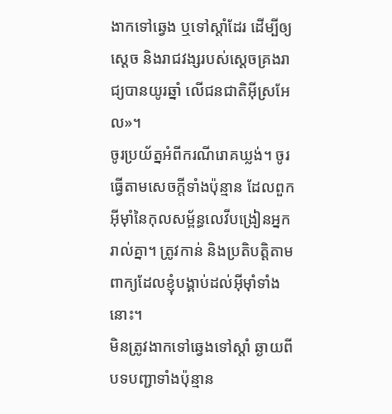ងាកទៅឆ្វេង ឬទៅស្តាំដែរ ដើម្បីឲ្យស្តេច និងរាជវង្សរបស់ស្តេចគ្រងរាជ្យបានយូរឆ្នាំ លើជនជាតិអ៊ីស្រអែល»។
ចូរប្រយ័ត្នអំពីករណីរោគឃ្លង់។ ចូរធ្វើតាមសេចក្តីទាំងប៉ុន្មាន ដែលពួកអ៊ីមុាំនៃកុលសម្ព័ន្ធលេវីបង្រៀនអ្នករាល់គ្នា។ ត្រូវកាន់ និងប្រតិបត្តិតាមពាក្យដែលខ្ញុំបង្គាប់ដល់អ៊ីមុាំទាំងនោះ។
មិនត្រូវងាកទៅឆ្វេងទៅស្តាំ ឆ្ងាយពីបទបញ្ជាទាំងប៉ុន្មាន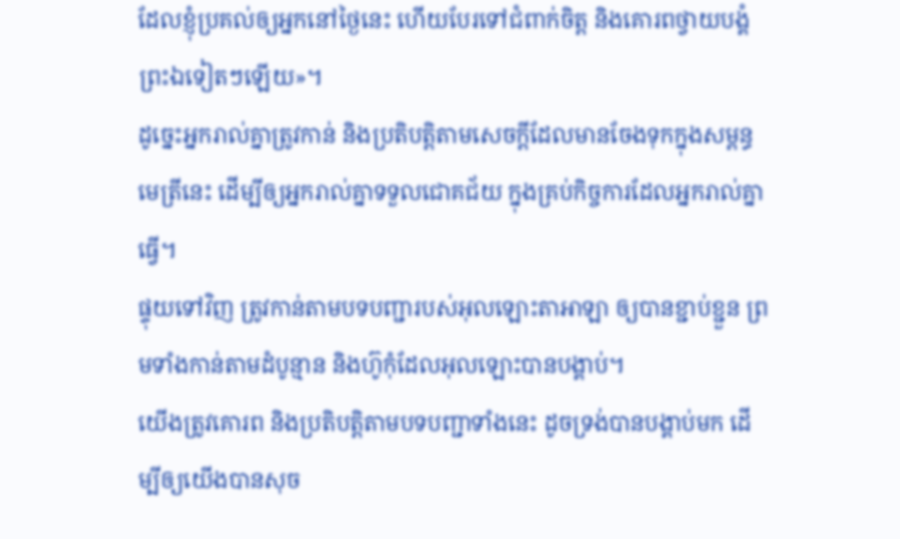ដែលខ្ញុំប្រគល់ឲ្យអ្នកនៅថ្ងៃនេះ ហើយបែរទៅជំពាក់ចិត្ត និងគោរពថ្វាយបង្គំព្រះឯទៀតៗឡើយ»។
ដូច្នេះអ្នករាល់គ្នាត្រូវកាន់ និងប្រតិបត្តិតាមសេចក្តីដែលមានចែងទុកក្នុងសម្ពន្ធមេត្រីនេះ ដើម្បីឲ្យអ្នករាល់គ្នាទទួលជោគជ័យ ក្នុងគ្រប់កិច្ចការដែលអ្នករាល់គ្នាធ្វើ។
ផ្ទុយទៅវិញ ត្រូវកាន់តាមបទបញ្ជារបស់អុលឡោះតាអាឡា ឲ្យបានខ្ជាប់ខ្ជួន ព្រមទាំងកាន់តាមដំបូន្មាន និងហ៊ូកុំដែលអុលឡោះបានបង្គាប់។
យើងត្រូវគោរព និងប្រតិបត្តិតាមបទបញ្ជាទាំងនេះ ដូចទ្រង់បានបង្គាប់មក ដើម្បីឲ្យយើងបានសុច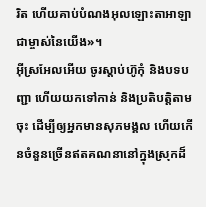រិត ហើយគាប់បំណងអុលឡោះតាអាឡាជាម្ចាស់នៃយើង»។
អ៊ីស្រអែលអើយ ចូរស្តាប់ហ៊ូកុំ និងបទបញ្ជា ហើយយកទៅកាន់ និងប្រតិបត្តិតាមចុះ ដើម្បីឲ្យអ្នកមានសុភមង្គល ហើយកើនចំនួនច្រើនឥតគណនានៅក្នុងស្រុកដ៏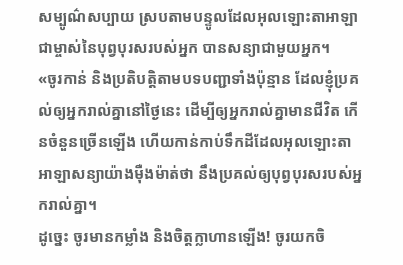សម្បូណ៌សប្បាយ ស្របតាមបន្ទូលដែលអុលឡោះតាអាឡា ជាម្ចាស់នៃបុព្វបុរសរបស់អ្នក បានសន្យាជាមួយអ្នក។
«ចូរកាន់ និងប្រតិបត្តិតាមបទបញ្ជាទាំងប៉ុន្មាន ដែលខ្ញុំប្រគល់ឲ្យអ្នករាល់គ្នានៅថ្ងៃនេះ ដើម្បីឲ្យអ្នករាល់គ្នាមានជីវិត កើនចំនួនច្រើនឡើង ហើយកាន់កាប់ទឹកដីដែលអុលឡោះតាអាឡាសន្យាយ៉ាងម៉ឺងម៉ាត់ថា នឹងប្រគល់ឲ្យបុព្វបុរសរបស់អ្នករាល់គ្នា។
ដូច្នេះ ចូរមានកម្លាំង និងចិត្តក្លាហានឡើង! ចូរយកចិ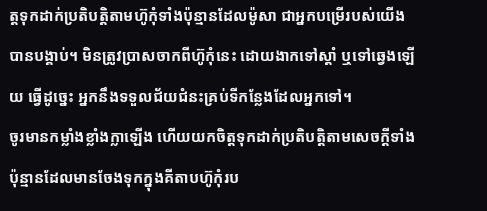ត្តទុកដាក់ប្រតិបត្តិតាមហ៊ូកុំទាំងប៉ុន្មានដែលម៉ូសា ជាអ្នកបម្រើរបស់យើងបានបង្គាប់។ មិនត្រូវប្រាសចាកពីហ៊ូកុំនេះ ដោយងាកទៅស្តាំ ឬទៅឆ្វេងឡើយ ធ្វើដូច្នេះ អ្នកនឹងទទួលជ័យជំនះគ្រប់ទីកន្លែងដែលអ្នកទៅ។
ចូរមានកម្លាំងខ្លាំងក្លាឡើង ហើយយកចិត្តទុកដាក់ប្រតិបត្តិតាមសេចក្តីទាំងប៉ុន្មានដែលមានចែងទុកក្នុងគីតាបហ៊ូកុំរប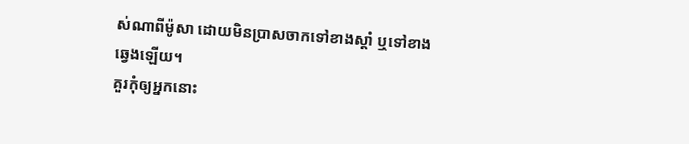ស់ណាពីម៉ូសា ដោយមិនប្រាសចាកទៅខាងស្តាំ ឬទៅខាងឆ្វេងឡើយ។
គួរកុំឲ្យអ្នកនោះ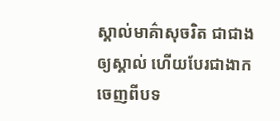ស្គាល់មាគ៌ាសុចរិត ជាជាងឲ្យស្គាល់ ហើយបែរជាងាកចេញពីបទ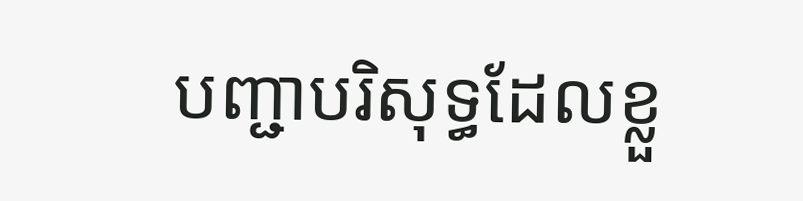បញ្ជាបរិសុទ្ធដែលខ្លួ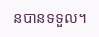នបានទទួល។